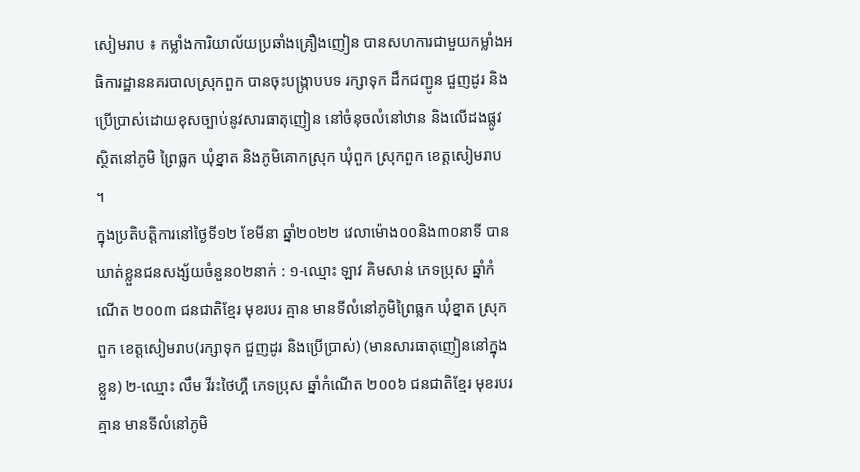សៀមរាប ៖ កម្លាំងការិយាល័យប្រឆាំងគ្រឿងញៀន បានសហការជាមួយកម្លាំងអធិការដ្ឋាននគរបាលស្រុកពួក បានចុះបង្ក្រាបបទ រក្សាទុក ដឹកជញ្ជូន ជួញដូរ និងប្រើប្រាស់ដោយខុសច្បាប់នូវសារធាតុញៀន នៅចំនុចលំនៅឋាន និងលើដងផ្លូវ ស្ថិតនៅភូមិ ព្រៃធ្លក ឃុំខ្នាត និងភូមិគោកស្រុក ឃុំពួក ស្រុកពួក ខេត្តសៀមរាប ។
ក្នុងប្រតិបត្តិការនៅថ្ងៃទី១២ ខែមីនា ឆ្នាំ២០២២ វេលាម៉ោង០០និង៣០នាទី បានឃាត់ខ្លួនជនសង្ស័យចំនួន០២នាក់ : ១-ឈ្មោះ ឡាវ គិមសាន់ ភេទប្រុស ឆ្នាំកំណើត ២០០៣ ជនជាតិខ្មែរ មុខរបរ គ្មាន មានទីលំនៅភូមិព្រៃធ្លក ឃុំខ្នាត ស្រុកពួក ខេត្តសៀមរាប(រក្សាទុក ជួញដូរ និងប្រើប្រាស់) (មានសារធាតុញៀននៅក្នុងខ្លួន) ២-ឈ្មោះ លឹម វីរះថៃហ្គឺ ភេទប្រុស ឆ្នាំកំណើត ២០០៦ ជនជាតិខ្មែរ មុខរបរ គ្មាន មានទីលំនៅភូមិ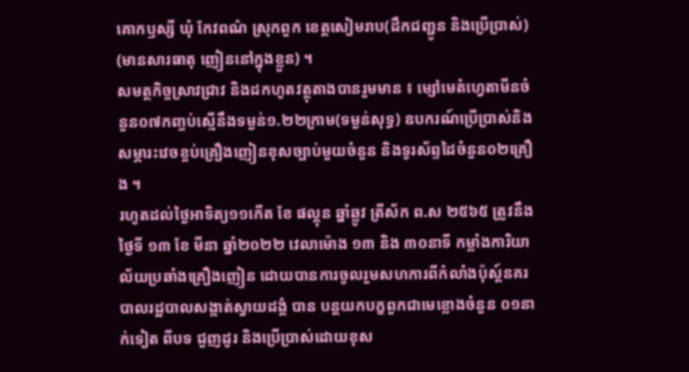គោកឫស្សី ឃុំ កែវពណ៌ ស្រុកពួក ខេត្តសៀមរាប(ដឹកជញ្ជូន និងប្រើប្រាស់) (មានសារធាតុ ញៀននៅក្នុងខ្លួន) ។
សមត្ថកិច្ចស្រាវជ្រាវ និងដកហូតវត្ថុតាងបានរួមមាន ៖ ម្សៅមេតំហ្វេតាមីនចំនួន០៧កញ្ចប់ស្មើនឹងទម្ងន់១.២២ក្រាម(ទម្ងន់សុទ្ធ) ឧបករណ៍ប្រើប្រាស់និងសម្ភារះវេចខ្ចប់គ្រឿងញៀនខុសច្បាប់មួយចំនួន និងទូរស័ព្ទដៃចំនួន០២គ្រឿង ។
រហូតដល់ថ្ងៃអាទិត្យ១១កើត ខែ ផល្គុន ឆ្នាំឆ្លូវ ត្រីស័ក ព.ស ២៥៦៥ ត្រូវនឹងថ្ងៃទី ១៣ ខែ មីនា ឆ្នាំ២០២២ វេលាម៉ោង ១៣ និង ៣០នាទី កម្លាំងការិយាល័យប្រឆាំងគ្រឿងញៀន ដោយបានការចូលរួមសហការពីកំលាំងប៉ុស្ត៍នគរបាលរដ្ឋបាលសង្កាត់ស្វាយដង្គំ បាន បន្តយកបក្ខពួកជាមេខ្លោងចំនួន ០១នាក់ទៀត ពីបទ ជួញដូរ និងប្រើប្រាស់ដោយខុស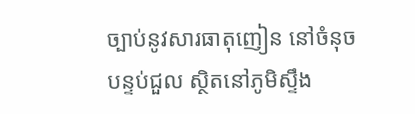ច្បាប់នូវសារធាតុញៀន នៅចំនុចបន្ទប់ជួល ស្ថិតនៅភូមិស្ទឹង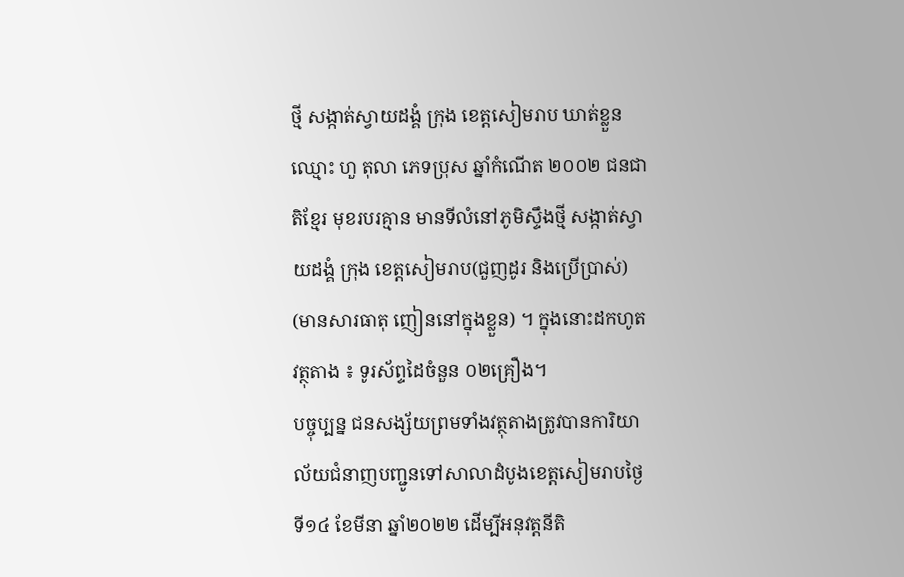ថ្មី សង្កាត់ស្វាយដង្គំ ក្រុង ខេត្តសៀមរាប ឃាត់ខ្លួនឈ្មោះ ហួ តុលា ភេទប្រុស ឆ្នាំកំណើត ២០០២ ជនជាតិខ្មែរ មុខរបរគ្មាន មានទីលំនៅភូមិស្ទឹងថ្មី សង្កាត់ស្វាយដង្គំ ក្រុង ខេត្តសៀមរាប(ជួញដូរ និងប្រើប្រាស់) (មានសារធាតុ ញៀននៅក្នុងខ្លួន) ។ ក្នុងនោះដកហូតវត្ថុតាង ៖ ទូរស័ព្ទដៃចំនួន ០២គ្រឿង។
បច្ចុប្បន្ន ជនសង្ស័យព្រមទាំងវត្ថុតាងត្រូវបានការិយាល័យជំនាញបញ្ជូនទៅសាលាដំបូងខេត្តសៀមរាបថ្ងៃទី១៤ ខែមីនា ឆ្នាំ២០២២ ដើម្បីអនុវត្តនីតិ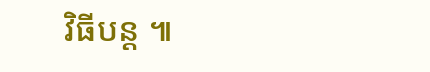វិធីបន្ត ៕